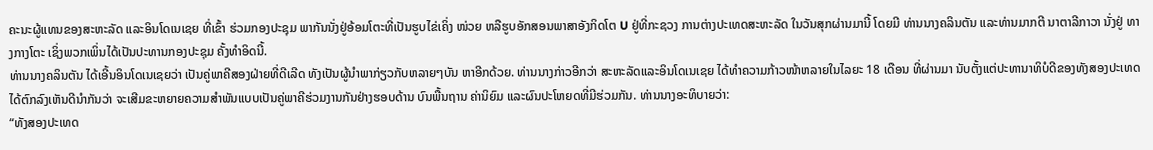ຄະນະຜູ້ແທນຂອງສະຫະລັດ ແລະອິນໂດເນເຊຍ ທີ່ເຂົ້າ ຮ່ວມກອງປະຊຸມ ພາກັນນັ່ງຢູ່ອ້ອມໂຕະທີ່ເປັນຮູບໄຂ່ເຄິ່ງ ໜ່ວຍ ຫລືຮູບອັກສອນພາສາອັງກິດໂຕ U ຢູ່ທີ່ກະຊວງ ການຕ່າງປະເທດສະຫະລັດ ໃນວັນສຸກຜ່ານມານີ້ ໂດຍມີ ທ່ານນາງຄລິນຕັນ ແລະທ່ານມາກຕີ ນາຕາລີກາວາ ນັ່ງຢູ່ ທາງກາງໂຕະ ເຊິ່ງພວກເພິ່ນໄດ້ເປັນປະທານກອງປະຊຸມ ຄັ້ງທຳອິດນີ້.
ທ່ານນາງຄລິນຕັນ ໄດ້ເອີ້ນອິນໂດເນເຊຍວ່າ ເປັນຄູ່ພາຄີສອງຝ່າຍທີ່ດີເລີດ ທັງເປັນຜູ້ນຳພາກ່ຽວກັບຫລາຍໆບັນ ຫາອີກດ້ວຍ. ທ່ານນາງກ່າວອີກວ່າ ສະຫະລັດແລະອິນໂດເນເຊຍ ໄດ້ທໍາຄວາມກ້າວໜ້າຫລາຍໃນໄລຍະ 18 ເດືອນ ທີ່ຜ່ານມາ ນັບຕັ້ງແຕ່ປະທານາທິບໍດີຂອງທັງສອງປະເທດ ໄດ້ຕົກລົງເຫັນດີນໍາກັນວ່າ ຈະເສີມຂະຫຍາຍຄວາມສຳພັນແບບເປັນຄູ່ພາຄີຮ່ວມງານກັນຢ່າງຮອບດ້ານ ບົນພື້ນຖານ ຄ່ານິຍົມ ແລະຜົນປະໂຫຍດທີ່ມີຮ່ວມກັນ. ທ່ານນາງອະທິບາຍວ່າ:
“ທັງສອງປະເທດ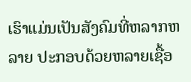ເຮົາແມ່ນເປັນສັງຄົມທີ່ຫລາກຫລາຍ ປະກອບດ້ວຍຫລາຍເຊື້ອ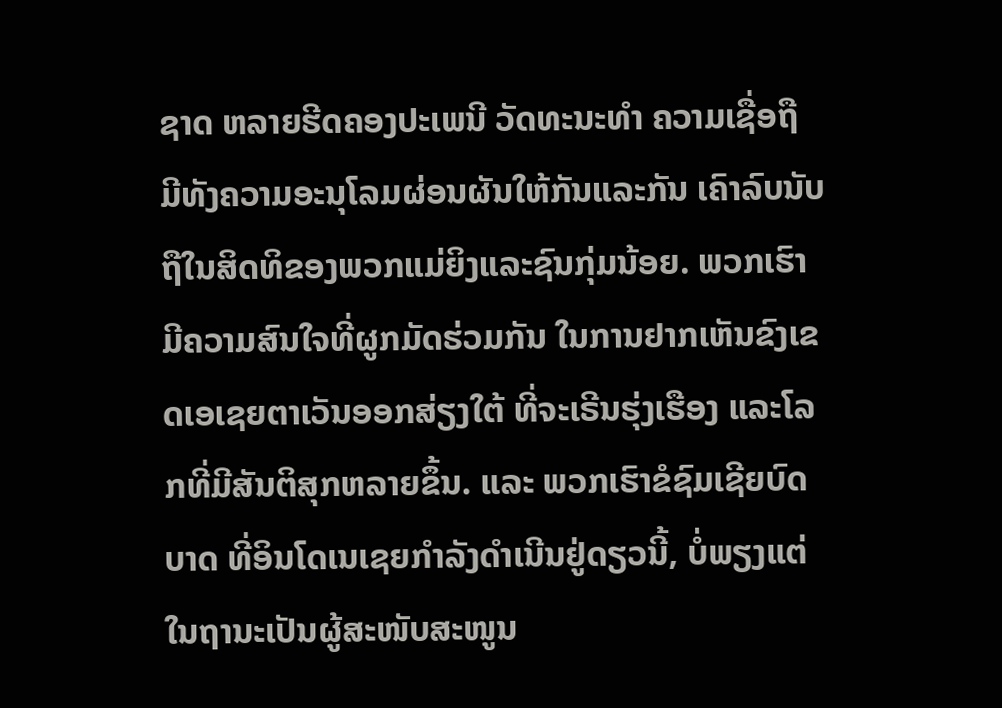ຊາດ ຫລາຍຮີດຄອງປະເພນີ ວັດທະນະທຳ ຄວາມເຊື່ອຖື ມີທັງຄວາມອະນຸໂລມຜ່ອນຜັນໃຫ້ກັນແລະກັນ ເຄົາລົບນັບຖືໃນສິດທິຂອງພວກແມ່ຍິງແລະຊົນກຸ່ມນ້ອຍ. ພວກເຮົາມີຄວາມສົນໃຈທີ່ຜູກມັດຮ່ວມກັນ ໃນການຢາກເຫັນຂົງເຂດເອເຊຍຕາເວັນອອກສ່ຽງໃຕ້ ທີ່ຈະເຣີນຮຸ່ງເຮືອງ ແລະໂລກທີ່ມີສັນຕິສຸກຫລາຍຂຶ້ນ. ແລະ ພວກເຮົາຂໍຊົມເຊີຍບົດບາດ ທີ່ອິນໂດເນເຊຍກໍາລັງດໍາເນີນຢູ່ດຽວນີ້, ບໍ່ພຽງແຕ່ໃນຖານະເປັນຜູ້ສະໜັບສະໜູນ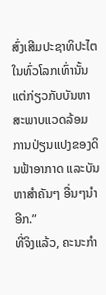ສົ່ງເສີມປະຊາທິປະໄຕໃນທົ່ວໂລກເທົ່ານັ້ນ ແຕ່ກ່ຽວກັບບັນຫາສະພາບແວດລ້ອມ ການປ່ຽນແປງຂອງດິນຟ້າອາກາດ ແລະບັນຫາສໍາຄັນໆ ອື່ນໆນຳອີກ.”
ທີ່ຈິງແລ້ວ, ຄະນະກຳ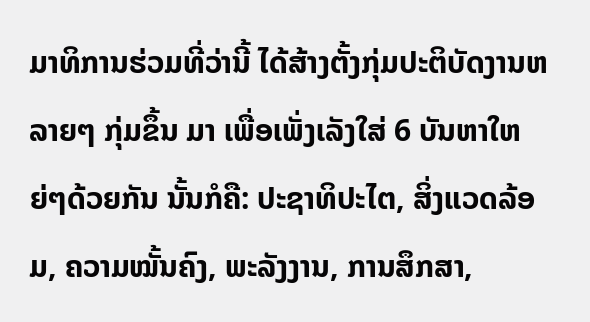ມາທິການຮ່ວມທີ່ວ່ານີ້ ໄດ້ສ້າງຕັ້ງກຸ່ມປະຕິບັດງານຫລາຍໆ ກຸ່ມຂຶ້ນ ມາ ເພື່ອເພັ່ງເລັງໃສ່ 6 ບັນຫາໃຫຍ່ໆດ້ວຍກັນ ນັ້ນກໍຄື: ປະຊາທິປະໄຕ, ສິ່ງແວດລ້ອມ, ຄວາມໝັ້ນຄົງ, ພະລັງງານ, ການສຶກສາ,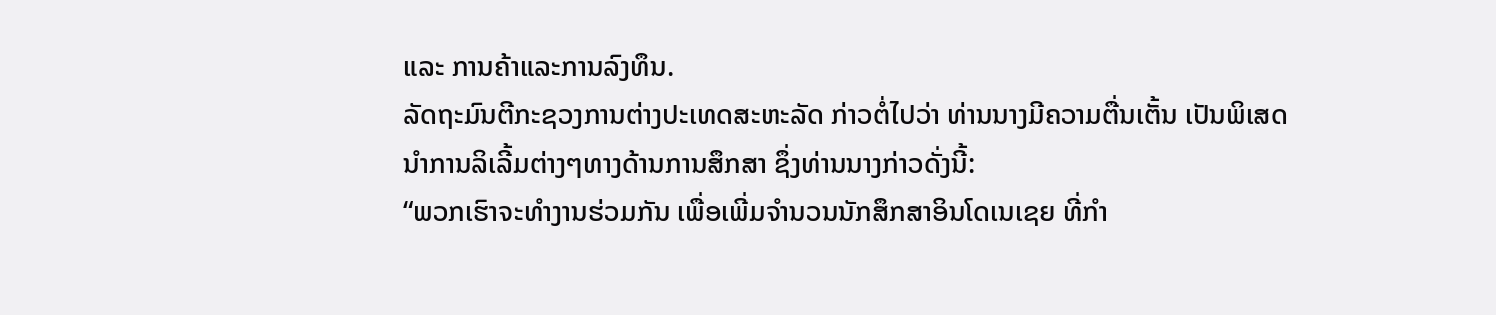ແລະ ການຄ້າແລະການລົງທຶນ.
ລັດຖະມົນຕີກະຊວງການຕ່າງປະເທດສະຫະລັດ ກ່າວຕໍ່ໄປວ່າ ທ່ານນາງມີຄວາມຕື່ນເຕັ້ນ ເປັນພິເສດ ນໍາການລິເລີ້ມຕ່າງໆທາງດ້ານການສຶກສາ ຊຶ່ງທ່ານນາງກ່າວດັ່ງນີ້:
“ພວກເຮົາຈະທໍາງານຮ່ວມກັນ ເພື່ອເພີ່ມຈຳນວນນັກສຶກສາອິນໂດເນເຊຍ ທີ່ກໍາ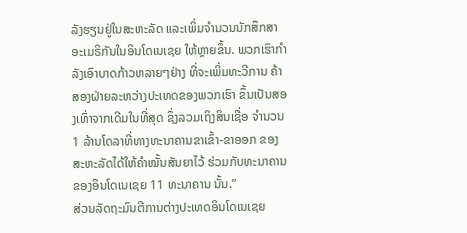ລັງຮຽນຢູ່ໃນສະຫະລັດ ແລະເພິ່ມຈຳນວນນັກສຶກສາອະເມຣິກັນໃນອິນໂດເນເຊຍ ໃຫ້ຫຼາຍຂຶ້ນ. ພວກເຮົາກຳລັງເອົາບາດກ້າວຫລາຍໆຢ່າງ ທີ່ຈະເພິ່ມທະວີການ ຄ້າສອງຝ່າຍລະຫວ່າງປະເທດຂອງພວກເຮົາ ຂຶ້ນເປັນສອງເທົ່າຈາກເດີມໃນທີ່ສຸດ ຊຶ່ງລວມເຖິງສິນເຊື່ອ ຈຳນວນ 1 ລ້ານໂດລາທີ່ທາງທະນາຄານຂາເຂົ້າ-ຂາອອກ ຂອງສະຫະລັດໄດ້ໃຫ້ຄຳໝັ້ນສັນຍາໄວ້ ຮ່ວມກັບທະນາຄານຂອງອິນໂດເນເຊຍ 11 ທະນາຄານ ນັ້ນ.”
ສ່ວນລັດຖະມົນຕີການຕ່າງປະເທດອິນໂດເນເຊຍ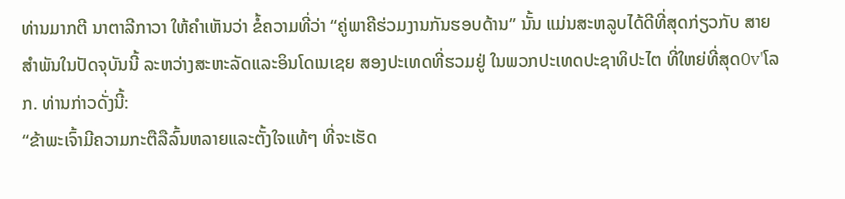ທ່ານມາກຕີ ນາຕາລີກາວາ ໃຫ້ຄຳເຫັນວ່າ ຂໍ້ຄວາມທີ່ວ່າ “ຄູ່ພາຄີຮ່ວມງານກັນຮອບດ້ານ” ນັ້ນ ແມ່ນສະຫລູບໄດ້ດີທີ່ສຸດກ່ຽວກັບ ສາຍສຳພັນໃນປັດຈຸບັນນີ້ ລະຫວ່າງສະຫະລັດແລະອິນໂດເນເຊຍ ສອງປະເທດທີ່ຮວມຢູ່ ໃນພວກປະເທດປະຊາທິປະໄຕ ທີ່ໃຫຍ່ທີ່ສຸດ0v'ໂລກ. ທ່ານກ່າວດັ່ງນີ້:
“ຂ້າພະເຈົ້າມີຄວາມກະຕືລືລົ້ນຫລາຍແລະຕັ້ງໃຈແທ້ໆ ທີ່ຈະເຮັດ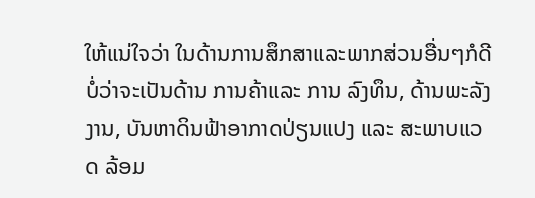ໃຫ້ແນ່ໃຈວ່າ ໃນດ້ານການສຶກສາແລະພາກສ່ວນອື່ນໆກໍດີ ບໍ່ວ່າຈະເປັນດ້ານ ການຄ້າແລະ ການ ລົງທຶນ, ດ້ານພະລັງງານ, ບັນຫາດິນຟ້າອາກາດປ່ຽນແປງ ແລະ ສະພາບແວດ ລ້ອມ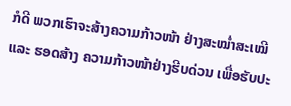ກໍດີ ພວກເຮົາຈະສ້າງຄວາມກ້າວໜ້າ ຢ່າງສະໝໍ່າສະເໝີ ແລະ ຮອດສ້າງ ຄວາມກ້າວໜ້າຢ່າງຮີບດ່ວນ ເພື່ອຮັບປະ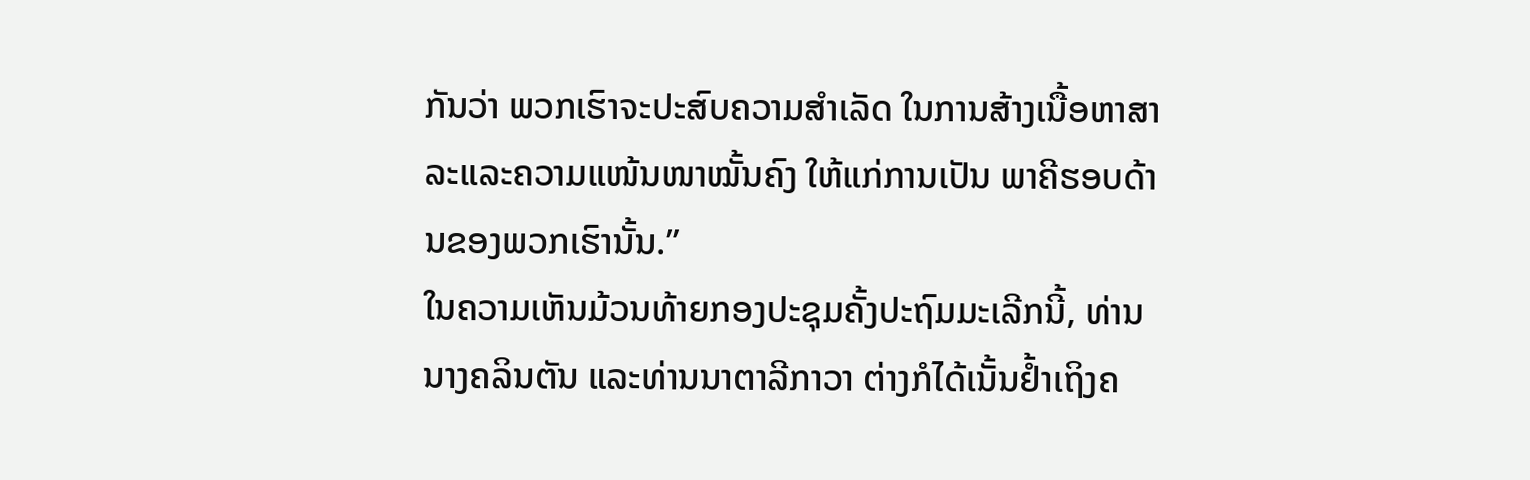ກັນວ່າ ພວກເຮົາຈະປະສົບຄວາມສໍາເລັດ ໃນການສ້າງເນື້ອຫາສາລະແລະຄວາມແໜ້ນໜາໝັ້ນຄົງ ໃຫ້ແກ່ການເປັນ ພາຄີຮອບດ້ານຂອງພວກເຮົານັ້ນ.”
ໃນຄວາມເຫັນມ້ວນທ້າຍກອງປະຊຸມຄັ້ງປະຖົມມະເລີກນີ້, ທ່ານນາງຄລິນຕັນ ແລະທ່ານນາຕາລີກາວາ ຕ່າງກໍໄດ້ເນັ້ນຢໍ້າເຖິງຄ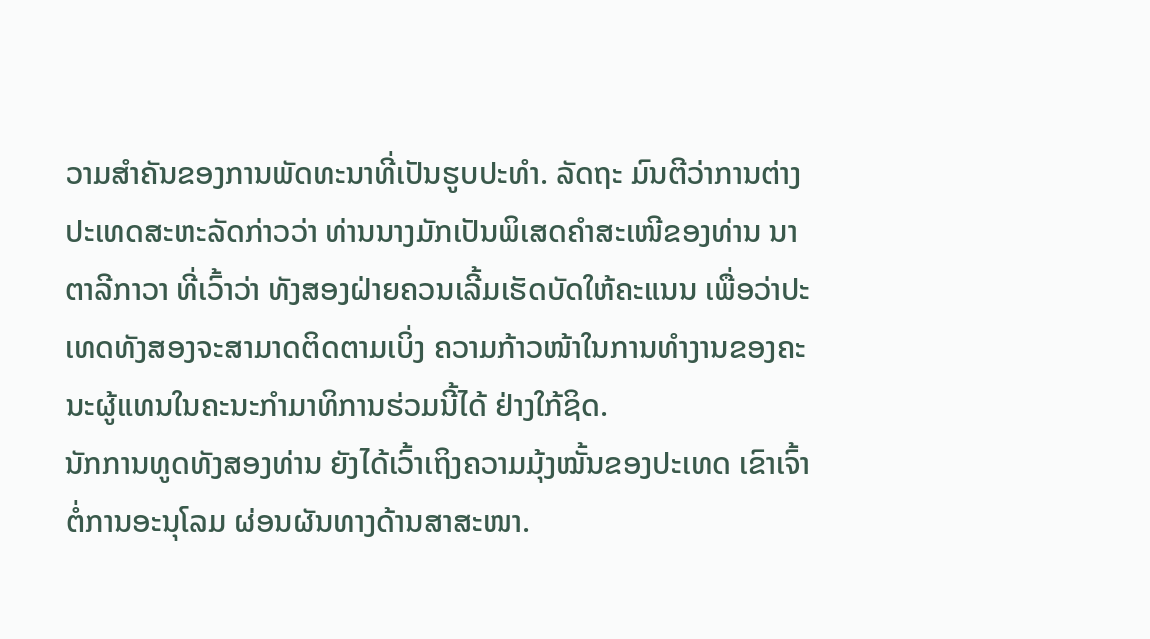ວາມສຳຄັນຂອງການພັດທະນາທີ່ເປັນຮູບປະທໍາ. ລັດຖະ ມົນຕີວ່າການຕ່າງປະເທດສະຫະລັດກ່າວວ່າ ທ່ານນາງມັກເປັນພິເສດຄຳສະເໜີຂອງທ່ານ ນາຕາລີກາວາ ທີ່ເວົ້າວ່າ ທັງສອງຝ່າຍຄວນເລີ້ມເຮັດບັດໃຫ້ຄະແນນ ເພື່ອວ່າປະເທດທັງສອງຈະສາມາດຕິດຕາມເບິ່ງ ຄວາມກ້າວໜ້າໃນການທຳງານຂອງຄະນະຜູ້ແທນໃນຄະນະກໍາມາທິການຮ່ວມນີ້ໄດ້ ຢ່າງໃກ້ຊິດ.
ນັກການທູດທັງສອງທ່ານ ຍັງໄດ້ເວົ້າເຖິງຄວາມມຸ້ງໝັ້ນຂອງປະເທດ ເຂົາເຈົ້າຕໍ່ການອະນຸໂລມ ຜ່ອນຜັນທາງດ້ານສາສະໜາ.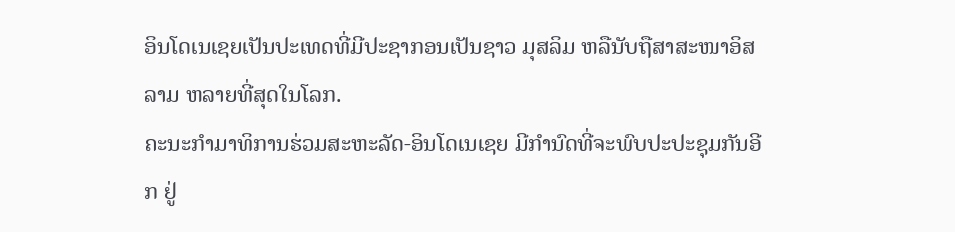ອິນໂດເນເຊຍເປັນປະເທດທີ່ມີປະຊາກອນເປັນຊາວ ມຸສລິມ ຫລືນັບຖືສາສະໜາອິສລາມ ຫລາຍທີ່ສຸດໃນໂລກ.
ຄະນະກຳມາທິການຮ່ວມສະຫະລັດ-ອິນໂດເນເຊຍ ມີກຳນົດທີ່ຈະພົບປະປະຊຸມກັນອີກ ຢູ່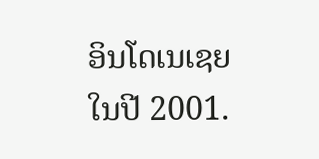ອິນໂດເນເຊຍໃນປີ 2001.